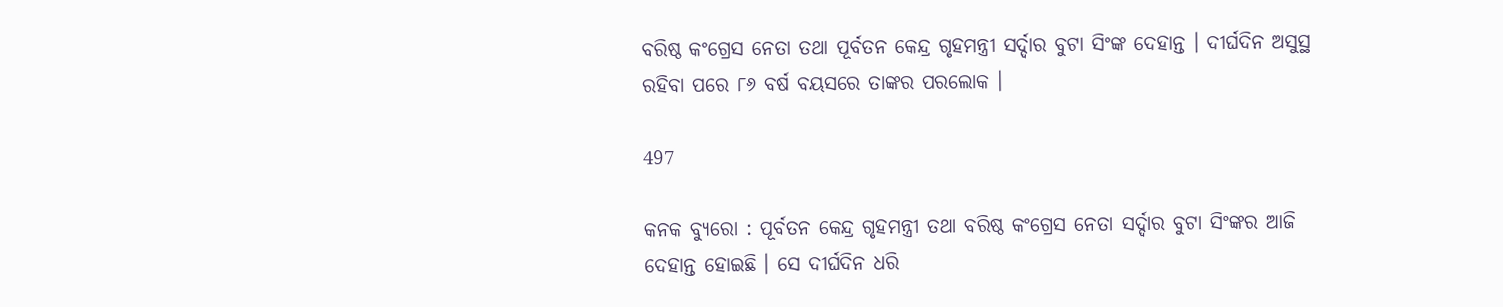ବରିଷ୍ଠ କଂଗ୍ରେସ ନେତା ତଥା ପୂର୍ବତନ କେନ୍ଦ୍ର ଗୃହମନ୍ତ୍ରୀ ସର୍ଦ୍ଦାର ବୁଟା ସିଂଙ୍କ ଦେହାନ୍ତ । ଦୀର୍ଘଦିନ ଅସୁସ୍ଥ ରହିବା ପରେ ୮୬ ବର୍ଷ ବୟସରେ ତାଙ୍କର ପରଲୋକ ।

497

କନକ ବ୍ୟୁରୋ : ପୂର୍ବତନ କେନ୍ଦ୍ର ଗୃହମନ୍ତ୍ରୀ ତଥା ବରିଷ୍ଠ କଂଗ୍ରେସ ନେତା ସର୍ଦ୍ଦାର ବୁଟା ସିଂଙ୍କର ଆଜି ଦେହାନ୍ତ ହୋଇଛି । ସେ ଦୀର୍ଘଦିନ ଧରି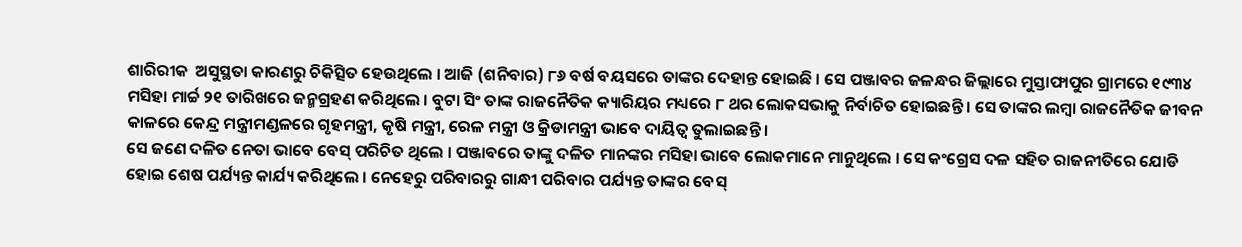ଶାରିରୀକ  ଅସୁସ୍ଥତା କାରଣରୁ ଚିକିତ୍ସିତ ହେଉଥିଲେ । ଆଜି (ଶନିବାର) ୮୬ ବର୍ଷ ବୟସରେ ତାଙ୍କର ଦେହାନ୍ତ ହୋଇଛି । ସେ ପଞ୍ଜାବର ଜଳନ୍ଧର ଜିଲ୍ଲାରେ ମୁସ୍ତାଫାପୁର ଗ୍ରାମରେ ୧୯୩୪ ମସିହା ମାର୍ଚ୍ଚ ୨୧ ତାରିଖରେ ଜନ୍ମଗ୍ରହଣ କରିଥିଲେ । ବୁଟା ସିଂ ତାଙ୍କ ରାଜନୈତିକ କ୍ୟାରିୟର ମଧ୍ୟରେ ୮ ଥର ଲୋକସଭାକୁ ନିର୍ବାଚିତ ହୋଇଛନ୍ତି । ସେ ତାଙ୍କର ଲମ୍ବା ରାଜନୈତିକ ଜୀବନ କାଳରେ କେନ୍ଦ୍ର ମନ୍ତ୍ରୀମଣ୍ଡଳରେ ଗୃହମନ୍ତ୍ରୀ, କୃଷି ମନ୍ତ୍ରୀ, ରେଳ ମନ୍ତ୍ରୀ ଓ କ୍ରିଡାମନ୍ତ୍ରୀ ଭାବେ ଦାୟିତ୍ୱ ତୁଲାଇଛନ୍ତି ।
ସେ ଜଣେ ଦଳିତ ନେତା ଭାବେ ବେସ୍ ପରିଚିତ ଥିଲେ । ପଞ୍ଜାବରେ ତାଙ୍କୁ ଦଳିତ ମାନଙ୍କର ମସିହା ଭାବେ ଲୋକମାନେ ମାନୁଥିଲେ । ସେ କଂଗ୍ରେସ ଦଳ ସହିତ ରାଜନୀତିରେ ଯୋଡି ହୋଇ ଶେଷ ପର୍ଯ୍ୟନ୍ତ କାର୍ଯ୍ୟ କରିଥିଲେ । ନେହେରୁ ପରିବାରରୁ ଗାନ୍ଧୀ ପରିବାର ପର୍ଯ୍ୟନ୍ତ ତାଙ୍କର ବେସ୍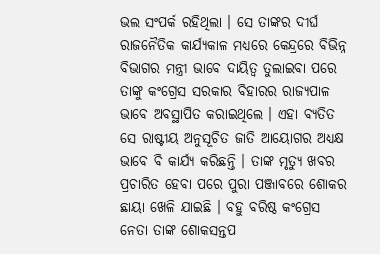ଭଲ ସଂପର୍କ ରହିଥିଲା । ସେ ତାଙ୍କର ଦୀର୍ଘ ରାଜନୈତିକ କାର୍ଯ୍ୟକାଳ ମଧ୍ୟରେ କେନ୍ଦ୍ରରେ ବିଭିନ୍ନ ବିଭାଗର ମନ୍ତ୍ରୀ ଭାବେ ଦାୟିତ୍ୱ ତୁଲାଇବା ପରେ ତାଙ୍କୁ କଂଗ୍ରେସ ସରକାର ବିହାରର ରାଜ୍ୟପାଳ ଭାବେ ଅବସ୍ଥାପିତ କରାଇଥିଲେ । ଏହା ବ୍ୟତିତ ସେ ରାଷ୍ଟୀୟ ଅନୁସୂଚିତ ଜାତି ଆୟୋଗର ଅଧ୍ୟକ୍ଷ ଭାବେ ବି କାର୍ଯ୍ୟ କରିଛନ୍ତି । ତାଙ୍କ ମୃତ୍ୟୁ ଖବର ପ୍ରଚାରିତ ହେବା ପରେ ପୁରା ପଞ୍ଜାବରେ ଶୋକର ଛାୟା ଖେଳି ଯାଇଛି । ବହୁ ବରିଷ୍ଠ କଂଗ୍ରେସ ନେତା ତାଙ୍କ ଶୋକସନ୍ତପ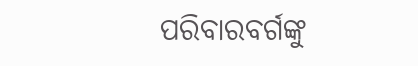ପରିବାରବର୍ଗଙ୍କୁ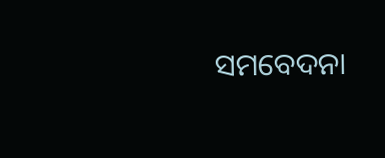ସମବେଦନା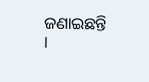ଜଣାଇଛନ୍ତି ।